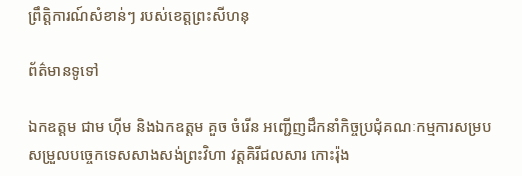ព្រឹត្តិការណ៍សំខាន់ៗ របស់ខេត្តព្រះសីហនុ

ព័ត៌មានទូទៅ

ឯកឧត្តម ជាម ហ៊ីម និងឯកឧត្តម គួច ចំរើន អញ្ជើញដឹកនាំកិច្ចប្រជុំគណៈកម្មការសម្របសម្រួលបច្ចេកទេសសាងសង់ព្រះវិហា វត្តគិរីជលសារ កោះរ៉ុង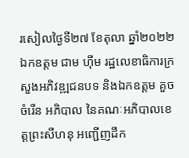រសៀលថ្ងៃទី២៧ ខែតុលា ឆ្នាំ២០២២ ឯកឧត្តម ជាម ហ៊ីម រដ្ឋលេខាធិការក្រសួងអភិវឌ្ឍជនបទ និងឯកឧត្តម គួច ចំរើន អភិបាល នៃគណៈអភិបាលខេត្តព្រះសីហនុ អញ្ជើញដឹក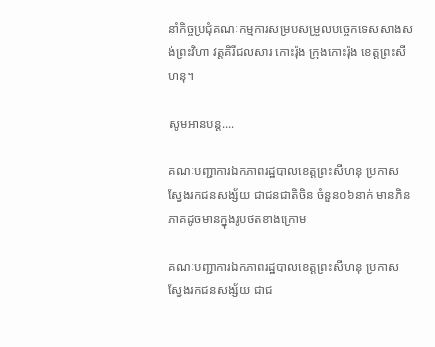នាំកិច្ចប្រជុំគណៈកម្មការសម្របសម្រួលបច្ចេកទេសសាងសង់ព្រះវិហា វត្តគិរីជលសារ កោះរ៉ុង ក្រុងកោះរ៉ុង ខេត្តព្រះសីហនុ។

សូមអានបន្ត....

គណៈបញ្ជាការឯកភាពរដ្ឋបាលខេត្តព្រះសីហនុ ប្រកាសស្វែងរកជនសង្ស័យ ជាជនជាតិចិន ចំនួន០៦នាក់ មានភិនភាគដូចមានក្នុងរូបថតខាងក្រោម

គណៈបញ្ជាការឯកភាពរដ្ឋបាលខេត្តព្រះសីហនុ ប្រកាសស្វែងរកជនសង្ស័យ ជាជ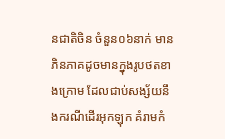នជាតិចិន ចំនួន០៦នាក់ មានភិនភាគដូចមានក្នុងរូបថតខាងក្រោម ដែលជាប់សង្ស័យនឹងករណីដើរអុកឡុក គំរាមកំ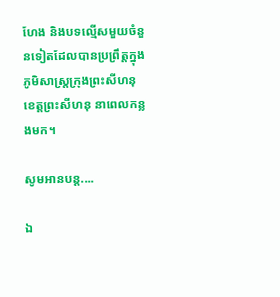ហែង និងបទល្មើសមួយចំនួនទៀតដែលបានប្រព្រឹត្តក្នុងភូមិសាស្ត្រក្រុងព្រះសីហនុ ខេត្តព្រះសីហនុ នាពេលកន្លងមក។

សូមអានបន្ត....

ឯ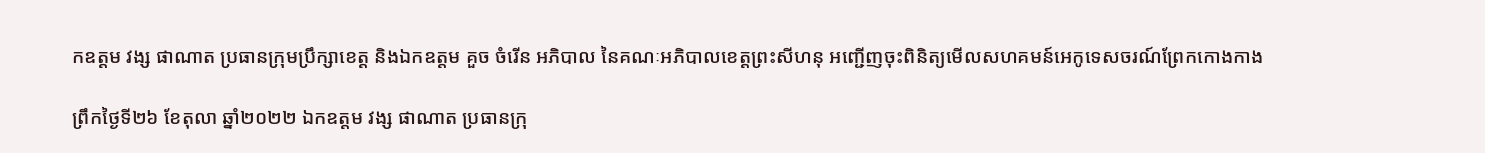កឧត្តម វង្ស ផាណាត ប្រធានក្រុមប្រឹក្សាខេត្ត និងឯកឧត្តម គួច ចំរើន អភិបាល នៃគណៈអភិបាលខេត្តព្រះសីហនុ អញ្ជើញចុះពិនិត្យមើលសហគមន៍អេកូទេសចរណ៍ព្រែកកោងកាង

ព្រឹកថ្ងៃទី២៦ ខែតុលា ឆ្នាំ២០២២ ឯកឧត្តម វង្ស ផាណាត ប្រធានក្រុ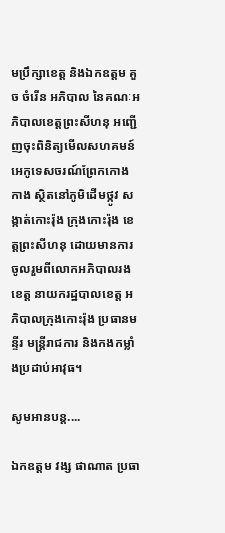មប្រឹក្សាខេត្ត និងឯកឧត្តម គួច ចំរើន អភិបាល នៃគណៈអភិបាលខេត្តព្រះសីហនុ អញ្ជើញចុះពិនិត្យមើលសហគមន៍អេកូទេសចរណ៍ព្រែកកោងកាង ស្ថិតនៅភូមិដើមថ្កូវ សង្កាត់កោះរ៉ុង ក្រុងកោះរ៉ុង ខេត្តព្រះសីហនុ ដោយមានការចូលរួមពីលោកអភិបាលរងខេត្ត នាយករដ្ឋបាលខេត្ត អភិបាលក្រុងកោះរ៉ុង ប្រធានមន្ទីរ មន្រ្តីរាជការ និងកងកម្លាំងប្រដាប់អាវុធ។

សូមអានបន្ត....

ឯកឧត្តម វង្ស ផាណាត ប្រធា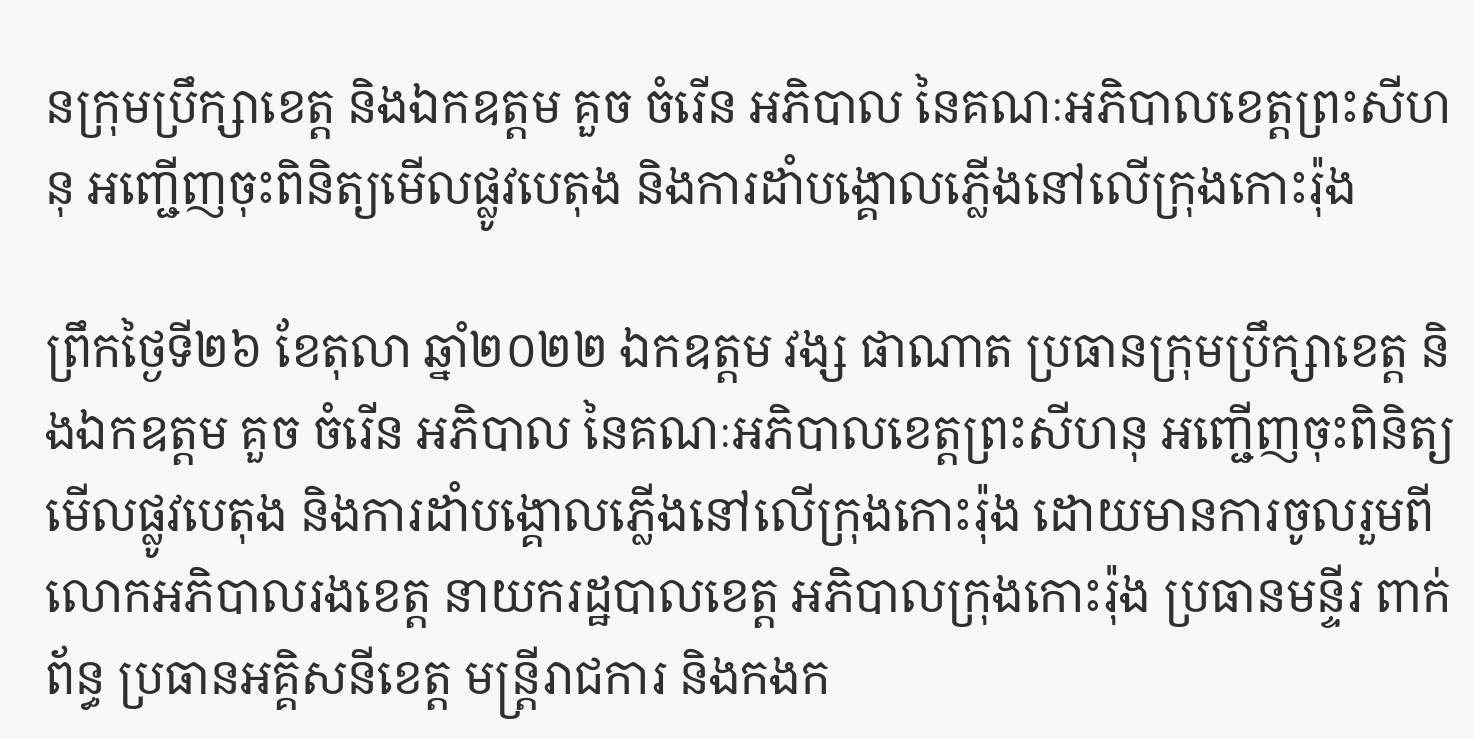នក្រុមប្រឹក្សាខេត្ត និងឯកឧត្តម គួច ចំរើន អភិបាល នៃគណៈអភិបាលខេត្តព្រះសីហនុ អញ្ជើញចុះពិនិត្យមើលផ្លូវបេតុង និងការដាំបង្គោលភ្លើងនៅលើក្រុងកោះរ៉ុង

ព្រឹកថ្ងៃទី២៦ ខែតុលា ឆ្នាំ២០២២ ឯកឧត្តម វង្ស ផាណាត ប្រធានក្រុមប្រឹក្សាខេត្ត និងឯកឧត្តម គួច ចំរើន អភិបាល នៃគណៈអភិបាលខេត្តព្រះសីហនុ អញ្ជើញចុះពិនិត្យមើលផ្លូវបេតុង និងការដាំបង្គោលភ្លើងនៅលើក្រុងកោះរ៉ុង ដោយមានការចូលរួមពីលោកអភិបាលរងខេត្ត នាយករដ្ឋបាលខេត្ត អភិបាលក្រុងកោះរ៉ុង ប្រធានមន្ទីរ ពាក់ព័ន្ធ ប្រធានអគ្គិសនីខេត្ត មន្ត្រីរាជការ និងកងក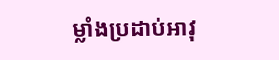ម្លាំងប្រដាប់អាវុ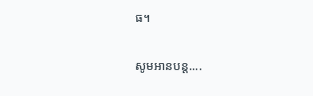ធ។

សូមអានបន្ត....